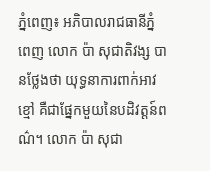ភ្នំពេញ៖ អភិបាលរាជធានីភ្នំពេញ លោក ប៉ា សុជាតិវង្ស បានថ្លែងថា យុទ្ធនាការពាក់អាវខ្មៅ គឺជាផ្នែកមួយនៃបដិវត្តន៍ពណ៌។ លោក ប៉ា សុជា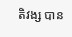តិវង្ស បាន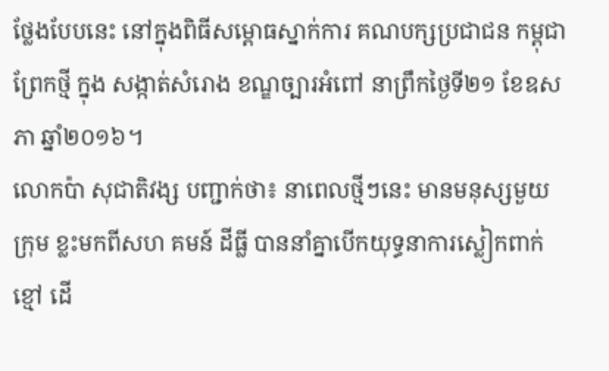ថ្លែងបែបនេះ នៅក្នុងពិធីសម្ពោធស្នាក់ការ គណបក្សប្រជាជន កម្ពុជាព្រែកថ្មី ក្នុង សង្កាត់សំរោង ខណ្ឌច្បារអំពៅ នាព្រឹកថ្ងៃទី២១ ខែឧសភា ឆ្នាំ២០១៦។
លោកប៉ា សុជាតិវង្ស បញ្ជាក់ថា៖ នាពេលថ្មីៗនេះ មានមនុស្សមួយក្រុម ខ្លះមកពីសហ គមន៍ ដីធ្លី បាននាំគ្នាបើកយុទ្ធនាការស្លៀកពាក់ខ្មៅ ដើ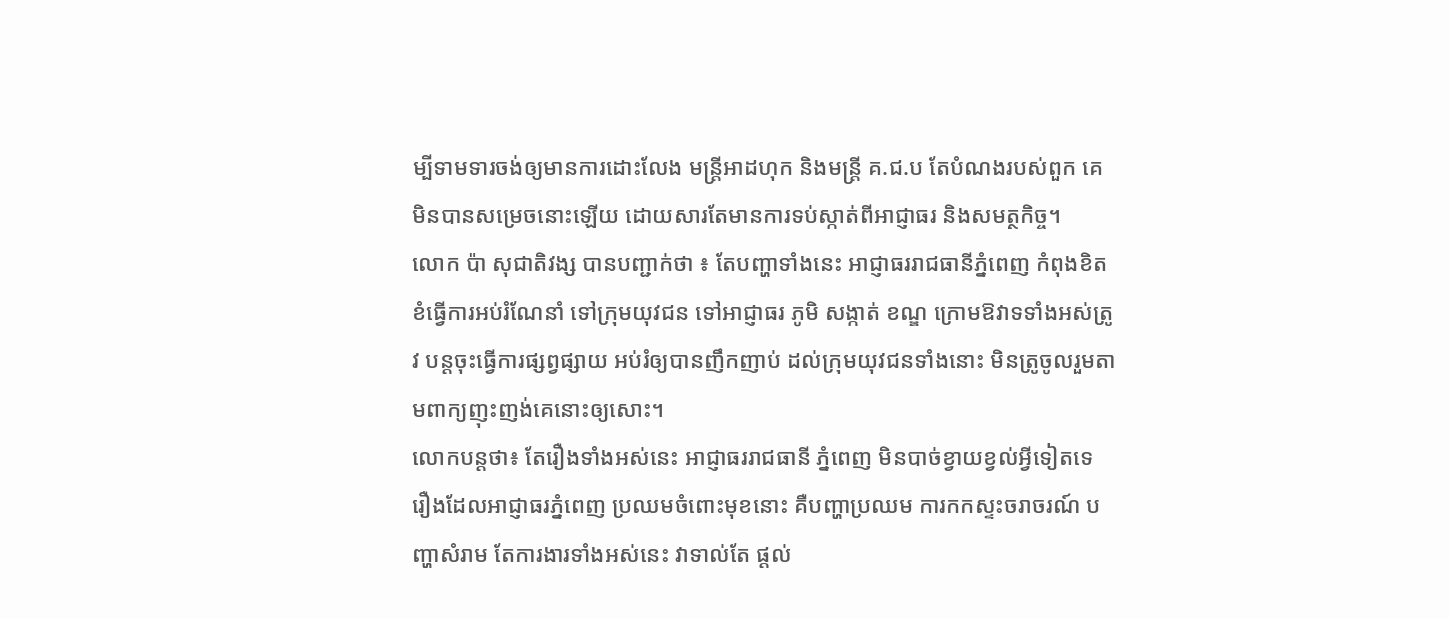ម្បីទាមទារចង់ឲ្យមានការដោះលែង មន្ត្រីអាដហុក និងមន្ត្រី គ.ជ.ប តែបំណងរបស់ពួក គេមិនបានសម្រេចនោះឡើយ ដោយសារតែមានការទប់ស្កាត់ពីអាជ្ញាធរ និងសមត្ថកិច្ច។
លោក ប៉ា សុជាតិវង្ស បានបញ្ជាក់ថា ៖ តែបញ្ហាទាំងនេះ អាជ្ញាធររាជធានីភ្នំពេញ កំពុងខិតខំធ្វើការអប់រំណែនាំ ទៅក្រុមយុវជន ទៅអាជ្ញាធរ ភូមិ សង្កាត់ ខណ្ឌ ក្រោមឱវាទទាំងអស់ត្រូវ បន្ដចុះធ្វើការផ្សព្វផ្សាយ អប់រំឲ្យបានញឹកញាប់ ដល់ក្រុមយុវជនទាំងនោះ មិនត្រូចូលរួមតាមពាក្យញុះញង់គេនោះឲ្យសោះ។
លោកបន្ដថា៖ តែរឿងទាំងអស់នេះ អាជ្ញាធររាជធានី ភ្នំពេញ មិនបាច់ខ្វាយខ្វល់អ្វីទៀតទេ រឿងដែលអាជ្ញាធរភ្នំពេញ ប្រឈមចំពោះមុខនោះ គឺបញ្ហាប្រឈម ការកកស្ទះចរាចរណ៍ បញ្ហាសំរាម តែការងារទាំងអស់នេះ វាទាល់តែ ផ្ដល់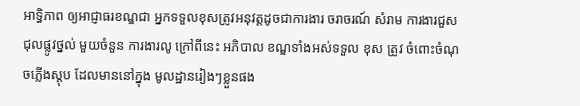អាទិ្ធភាព ឲ្យអាជ្ញាធរខណ្ឌជា អ្នកទទួលខុសត្រូវអនុវត្ដដូចជាការងារ ចរាចរណ៍ សំរាម ការងារជួសជុលផ្លូវថ្នល់ មួយចំនួន ការងារលូ ក្រៅពីនេះ អភិបាល ខណ្ឌទាំងអស់ទទួល ខុស ត្រូវ ចំពោះចំណុចភ្លើងស្តុប ដែលមាននៅក្នុង មូលដ្ឋានរៀងៗខ្លួនផង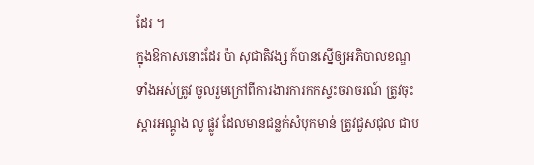ដែរ ។
ក្នុងឱកាសនោះដែរ ប៉ា សុជាតិវង្ស ក៍បានស្នើឲ្យអភិបាលខណ្ឌទាំងអស់ត្រូវ ចូលរួមក្រៅពីការងារការកកស្ទះចរាចរណ៍ ត្រូវចុះស្តារអណ្តូង លូ ផ្លូវ ដែលមានជន្លក់សំបុកមាន់ ត្រូវជួសជុល ជាប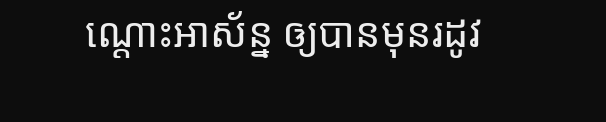ណ្ដោះអាស័ន្ន ឲ្យបានមុនរដូវ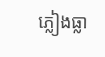ភ្លៀងធ្លា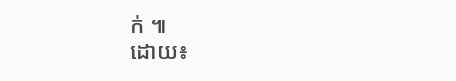ក់ ៕
ដោយ៖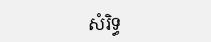សំរិទ្ធ